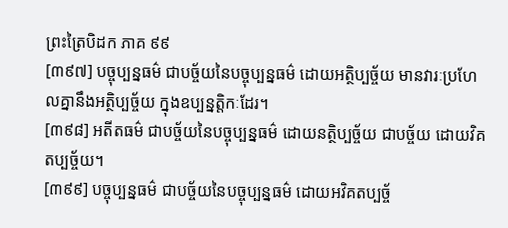ព្រះត្រៃបិដក ភាគ ៩៩
[៣៩៧] បច្ចុប្បន្នធម៌ ជាបច្ច័យនៃបច្ចុប្បន្នធម៌ ដោយអត្ថិប្បច្ច័យ មានវារៈប្រហែលគ្នានឹងអត្ថិប្បច្ច័យ ក្នុងឧប្បន្នត្តិកៈដែរ។
[៣៩៨] អតីតធម៌ ជាបច្ច័យនៃបច្ចុប្បន្នធម៌ ដោយនត្ថិប្បច្ច័យ ជាបច្ច័យ ដោយវិគតប្បច្ច័យ។
[៣៩៩] បច្ចុប្បន្នធម៌ ជាបច្ច័យនៃបច្ចុប្បន្នធម៌ ដោយអវិគតប្បច្ច័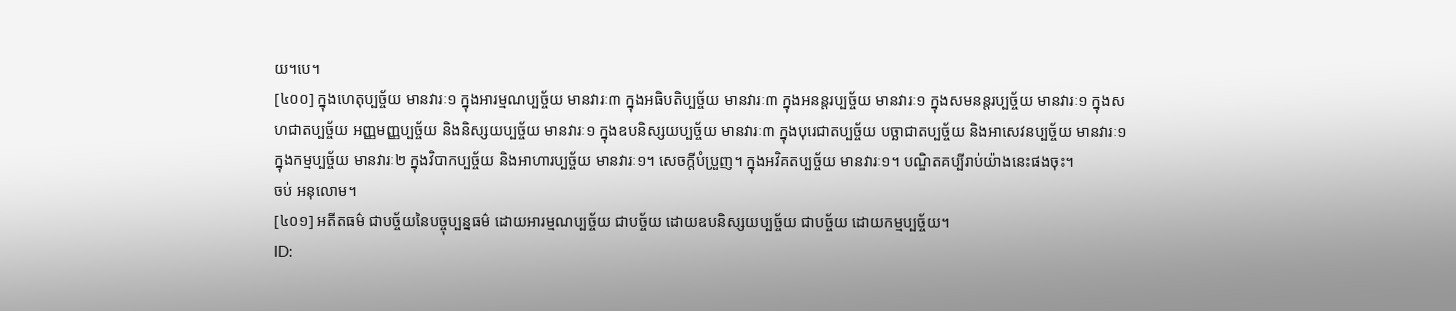យ។បេ។
[៤០០] ក្នុងហេតុប្បច្ច័យ មានវារៈ១ ក្នុងអារម្មណប្បច្ច័យ មានវារៈ៣ ក្នុងអធិបតិប្បច្ច័យ មានវារៈ៣ ក្នុងអនន្តរប្បច្ច័យ មានវារៈ១ ក្នុងសមនន្តរប្បច្ច័យ មានវារៈ១ ក្នុងសហជាតប្បច្ច័យ អញ្ញមញ្ញប្បច្ច័យ និងនិស្សយប្បច្ច័យ មានវារៈ១ ក្នុងឧបនិស្សយប្បច្ច័យ មានវារៈ៣ ក្នុងបុរេជាតប្បច្ច័យ បច្ឆាជាតប្បច្ច័យ និងអាសេវនប្បច្ច័យ មានវារៈ១ ក្នុងកម្មប្បច្ច័យ មានវារៈ២ ក្នុងវិបាកប្បច្ច័យ និងអាហារប្បច្ច័យ មានវារៈ១។ សេចក្តីបំប្រួញ។ ក្នុងអវិគតប្បច្ច័យ មានវារៈ១។ បណ្ឌិតគប្បីរាប់យ៉ាងនេះផងចុះ។
ចប់ អនុលោម។
[៤០១] អតីតធម៌ ជាបច្ច័យនៃបច្ចុប្បន្នធម៌ ដោយអារម្មណប្បច្ច័យ ជាបច្ច័យ ដោយឧបនិស្សយប្បច្ច័យ ជាបច្ច័យ ដោយកម្មប្បច្ច័យ។
ID: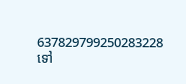637829799250283228
ទៅ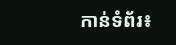កាន់ទំព័រ៖